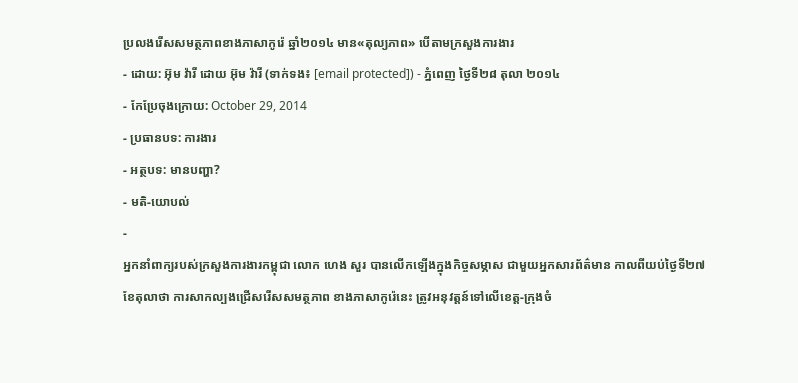ប្រលងរើសសមត្ថភាពខាងភាសាកូរ៉េ ឆ្នាំ២០១៤ មាន«តុល្យភាព» បើតាមក្រសួងការងារ
- ដោយ: អ៊ុម វ៉ារី ដោយ អ៊ុម វ៉ារី (ទាក់ទង៖ [email protected]) - ភ្នំពេញ ថ្ងៃទី២៨ តុលា ២០១៤
- កែប្រែចុងក្រោយ: October 29, 2014
- ប្រធានបទ: ការងារ
- អត្ថបទ: មានបញ្ហា?
- មតិ-យោបល់
-
អ្នកនាំពាក្យរបស់ក្រសួងការងារកម្ពុជា លោក ហេង សួរ បានលើកឡើងក្នុងកិច្ចសម្ភាស ជាមួយអ្នកសារព័ត៌មាន កាលពីយប់ថ្ងៃទី២៧ ខែតុលាថា ការសាកល្បងជ្រើសរើសសមត្ថភាព ខាងភាសាកូរ៉េនេះ ត្រូវអនុវត្តន៍ទៅលើខេត្ត-ក្រុងចំ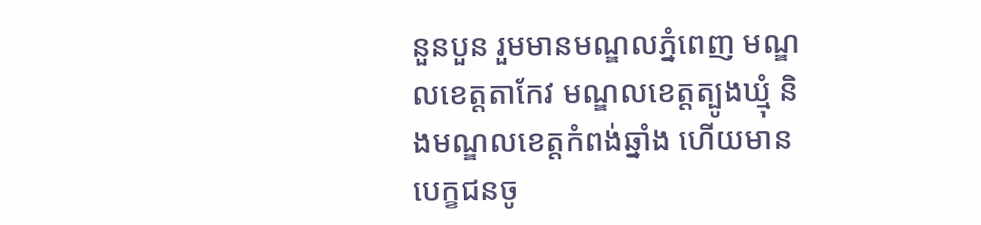នួនបួន រួមមានមណ្ឌលភ្នំពេញ មណ្ឌលខេត្តតាកែវ មណ្ឌលខេត្តត្បូងឃ្មុំ និងមណ្ឌលខេត្តកំពង់ឆ្នាំង ហើយមានបេក្ខជនចូ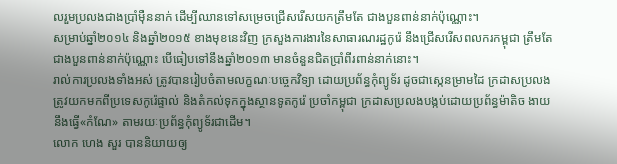លរួមប្រលងជាងប្រាំម៉ឺននាក់ ដើម្បីឈានទៅសម្រេចជ្រើសរើសយកត្រឹមតែ ជាងបួនពាន់នាក់ប៉ុណ្ណោះ។
សម្រាប់ឆ្នាំ២០១៤ និងឆ្នាំ២០១៥ ខាងមុខនេះវិញ ក្រសួងការងារនៃសាធារណរដ្ឋកូរ៉េ នឹងជ្រើសរើសពលករកម្ពុជា ត្រឹមតែជាងបួនពាន់នាក់ប៉ុណ្ណោះ បើធៀបទៅនឹងឆ្នាំ២០១៣ មានចំនួនជិតប្រាំពីរពាន់នាក់នោះ។
រាល់ការប្រលងទាំងអស់ ត្រូវបានរៀបចំតាមលក្ខណៈបច្ចេកវិទ្យា ដោយប្រព័ន្ធកុំព្យូទ័រ ដូចជាស្កេនម្រាមដៃ ក្រដាសប្រលងត្រូវយកមកពីប្រទេសកូរ៉េផ្ទាល់ និងតំកល់ទុកក្នុងស្ថានទូតកូរ៉េ ប្រចាំកម្ពុជា ក្រដាសប្រលងបង្កប់ដោយប្រព័ន្ធម៉ាតិច ងាយនឹងធ្វើ«កំណែ» តាមរយៈប្រព័ន្ធកុំព្យូទ័រជាដើម។
លោក ហេង សួរ បាននិយាយឲ្យ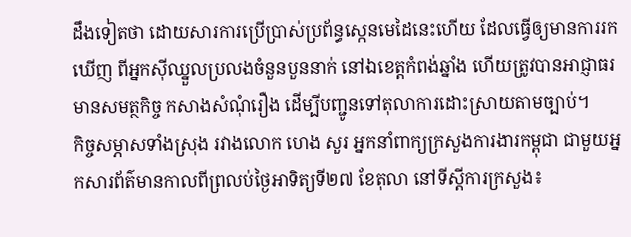ដឹងទៀតថា ដោយសារការប្រើប្រាស់ប្រព័ន្ធស្កេនមេដៃនេះហើយ ដែលធ្វើឲ្យមានការរកឃើញ ពីអ្នកស៊ីឈ្នួលប្រលងចំនួនបួននាក់ នៅឯខេត្តកំពង់ឆ្នាំង ហើយត្រូវបានអាជ្ញាធរមានសមត្ថកិច្ច កសាងសំណុំរឿង ដើម្បីបញ្ជូនទៅតុលាការដោះស្រាយតាមច្បាប់។
កិច្ចសម្ភាសទាំងស្រុង រវាងលោក ហេង សួរ អ្នកនាំពាក្យក្រសួងការងារកម្ពុជា ជាមួយអ្នកសារព័ត៌មានកាលពីព្រលប់ថ្ងៃអាទិត្យទី២៧ ខែតុលា នៅទីស្តីការក្រសួង៖